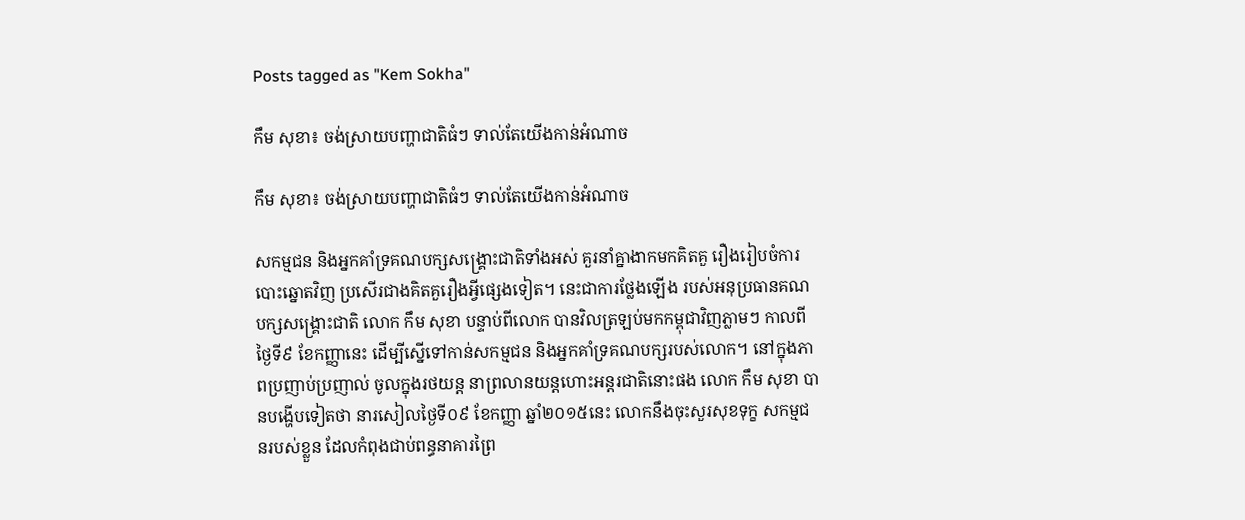Posts tagged as "Kem Sokha"

កឹម សុខា៖ ចង់ស្រាយបញ្ហាជាតិធំៗ ទាល់តែយើងកាន់អំណាច

កឹម សុខា៖ ចង់ស្រាយបញ្ហាជាតិធំៗ ទាល់តែយើងកាន់អំណាច

សកម្មជន និងអ្នកគាំទ្រគណបក្សសង្គ្រោះជាតិទាំងអស់ គួរនាំគ្នាងាកមកគិតគួ រឿងរៀបចំការបោះឆ្នោតវិញ ប្រសើរជាងគិតគួរឿងអ្វីផ្សេងទៀត។ នេះជាការថ្លែងឡើង របស់អនុប្រធានគណបក្សសង្គ្រោះជាតិ លោក កឹម សុខា បន្ទាប់ពីលោក បានវិលត្រឡប់មកកម្ពុជាវិញភ្លាមៗ កាលពីថ្ងៃទី៩ ខែកញ្ញានេះ ដើម្បីស្នើទៅកាន់សកម្មជន និងអ្នកគាំទ្រគណបក្សរបស់លោក។ នៅក្នុងភាពប្រញាប់ប្រញាល់ ចូលក្នុងរថយន្ត នាព្រលានយន្ដហោះអន្តរជាតិនោះផង លោក កឹម សុខា បានបង្ហើបទៀតថា នារសៀលថ្ងៃទី០៩ ខែកញ្ញា ឆ្នាំ២០១៥នេះ លោកនឹងចុះសួរសុខទុក្ខ សកម្មជនរបស់ខ្លួន ដែលកំពុងជាប់ពន្ធនាគារព្រៃ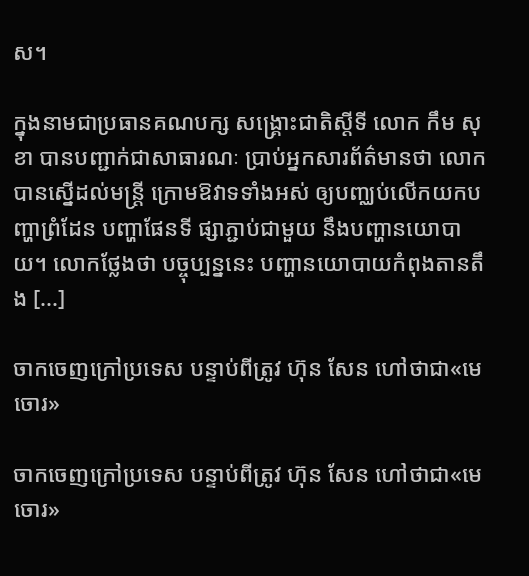ស។

ក្នុងនាមជាប្រធានគណបក្ស សង្គ្រោះជាតិស្តីទី លោក កឹម សុខា បានបញ្ជាក់ជាសាធារណៈ ប្រាប់អ្នកសារព័ត៌មានថា លោកបានស្នើដល់មន្រ្តី ក្រោមឱវាទទាំងអស់ ឲ្យបញ្ឈប់លើកយកបញ្ហាព្រំដែន បញ្ហាផែនទី ផ្សាភ្ជាប់ជាមួយ នឹងបញ្ហានយោបាយ។ លោកថ្លែងថា បច្ចុប្បន្ននេះ បញ្ហានយោបាយកំពុងតានតឹង [...]

ចាកចេញក្រៅប្រទេស បន្ទាប់ពីត្រូវ ហ៊ុន សែន ហៅថាជា«មេចោរ»

ចាកចេញក្រៅប្រទេស បន្ទាប់ពីត្រូវ ហ៊ុន សែន ហៅថាជា«មេចោរ»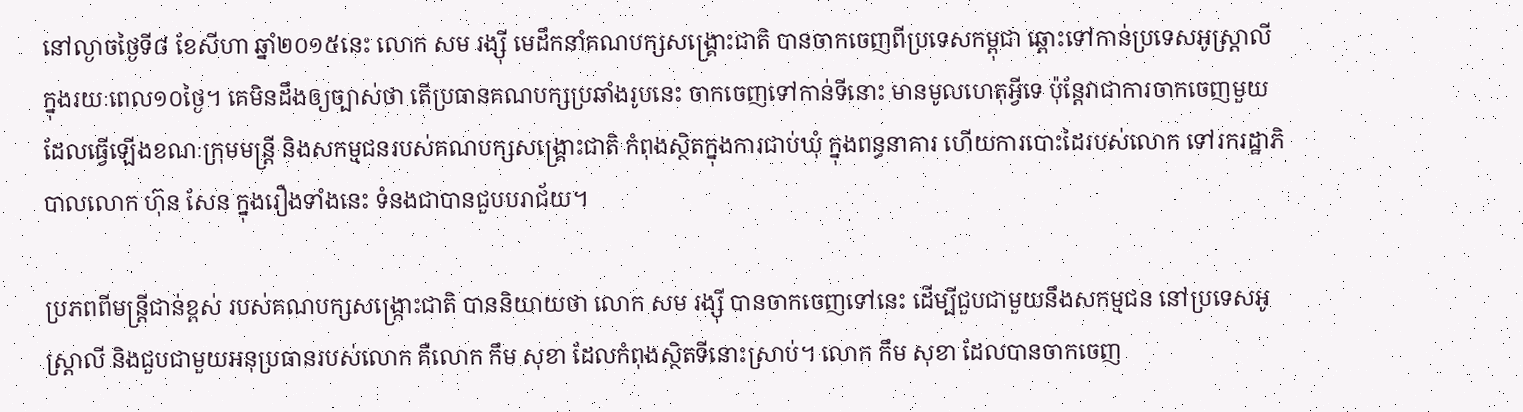នៅល្ងាចថ្ងៃទី៨ ខែសីហា ឆ្នាំ២០១៥នេះ លោក សម រង្ស៊ី មេដឹកនាំគណបក្សសង្គ្រោះជាតិ បានចាកចេញពីប្រទេសកម្ពុជា ឆ្ពោះទៅកាន់ប្រទេសអូស្ត្រាលី ក្នុងរយៈពេល១០ថ្ងៃ។ គេមិនដឹងឲ្យច្បាស់ថា តើប្រធានគណបក្សប្រឆាំងរូបនេះ ចាកចេញទៅកាន់ទីនោះ មានមូលហេតុអ្វីទេ ប៉ុន្តែវាជាការចាកចេញមួយ ដែលធ្វើឡើងខណៈក្រុមមន្ត្រី និងសកម្មជនរបស់គណបក្សសង្គ្រោះជាតិ កំពុងស្ថិតក្នុងការជាប់ឃុំ ក្នុងពន្ធនាគារ ហើយការបោះដៃរបស់លោក ទៅរករដ្ឋាភិបាលលោក ហ៊ុន សែន ក្នុងរឿងទាំងនេះ ទំនងជាបានជួបបរាជ័យ។

ប្រភពពីមន្ត្រីជាន់ខ្ពស់ របស់គណបក្សសង្ក្រោះជាតិ បាននិយាយថា លោក សម រង្ស៊ី បានចាកចេញទៅនេះ ដើម្បីជួបជាមួយនឹងសកម្មជន នៅប្រទេសអូស្ត្រាលី និងជួបជាមួយអនុប្រធានរបស់លោក គឺលោក កឹម សុខា ដែលកំពុងស្ថិតទីនោះស្រាប់។ លោក កឹម សុខា ដែលបានចាកចេញ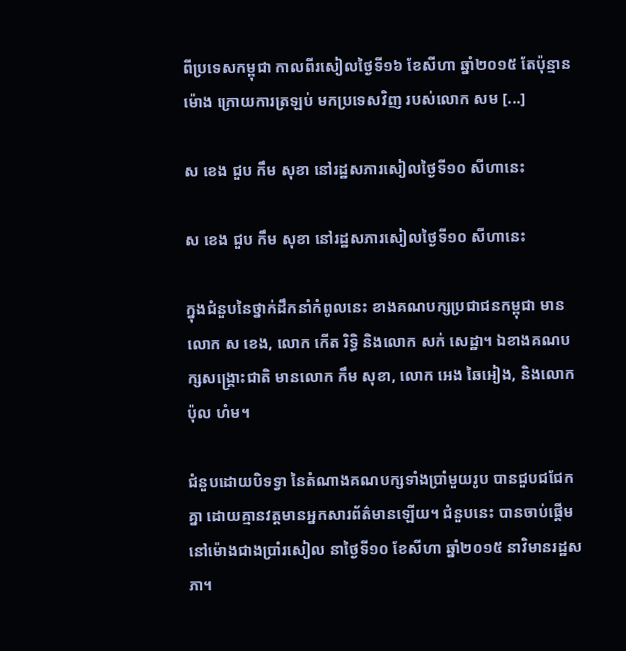ពីប្រទេសកម្ពុជា កាលពីរសៀលថ្ងៃទី១៦ ខែសីហា ឆ្នាំ២០១៥ តែប៉ុន្មានម៉ោង ក្រោយការត្រឡប់ មកប្រទេសវិញ របស់លោក សម [...]

ស ខេង ជួប កឹម សុខា នៅរដ្ឋសភារសៀលថ្ងៃទី១០ សីហានេះ

ស ខេង ជួប កឹម សុខា នៅរដ្ឋសភារសៀលថ្ងៃទី១០ សីហានេះ

ក្នុងជំនួបនៃថ្នាក់ដឹកនាំកំពូលនេះ ខាងគណបក្សប្រជាជនកម្ពុជា មានលោក ស ខេង, លោក កើត រិទ្ធិ និងលោក សក់ សេដ្ឋា។ ឯខាងគណបក្សសង្គ្រោះជាតិ មានលោក កឹម សុខា, លោក អេង ឆៃអៀង, និងលោក ប៉ុល ហំម។

ជំនួបដោយបិទទ្វា នៃតំណាងគណបក្សទាំងប្រាំមួយរូប បានជួបជជែកគ្នា ដោយគ្មានវត្តមានអ្នកសារព័ត៌មានឡើយ។ ជំនួបនេះ បានចាប់ផ្តើម នៅម៉ោងជាងប្រាំរសៀល នាថ្ងៃទី១០ ខែសីហា ឆ្នាំ២០១៥ នាវិមានរដ្ឋសភា។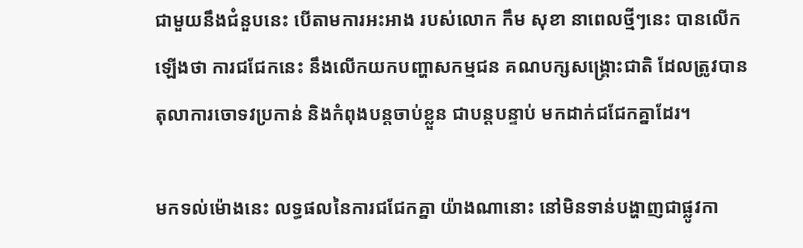ជាមួយនឹងជំនួបនេះ បើតាមការអះអាង របស់លោក កឹម សុខា នាពេលថ្មីៗនេះ បានលើកឡើងថា ការជជែកនេះ នឹងលើកយកបញ្ហាសកម្មជន គណបក្សសង្គ្រោះជាតិ ដែលត្រូវបានតុលាការចោទវប្រកាន់ និងកំពុងបន្តចាប់ខ្លួន ជាបន្តបន្ទាប់ មកដាក់ជជែកគ្នាដែរ។

មកទល់ម៉ោងនេះ លទ្ធផលនៃការជជែកគ្នា យ៉ាងណានោះ នៅមិនទាន់បង្ហាញជាផ្លូវកា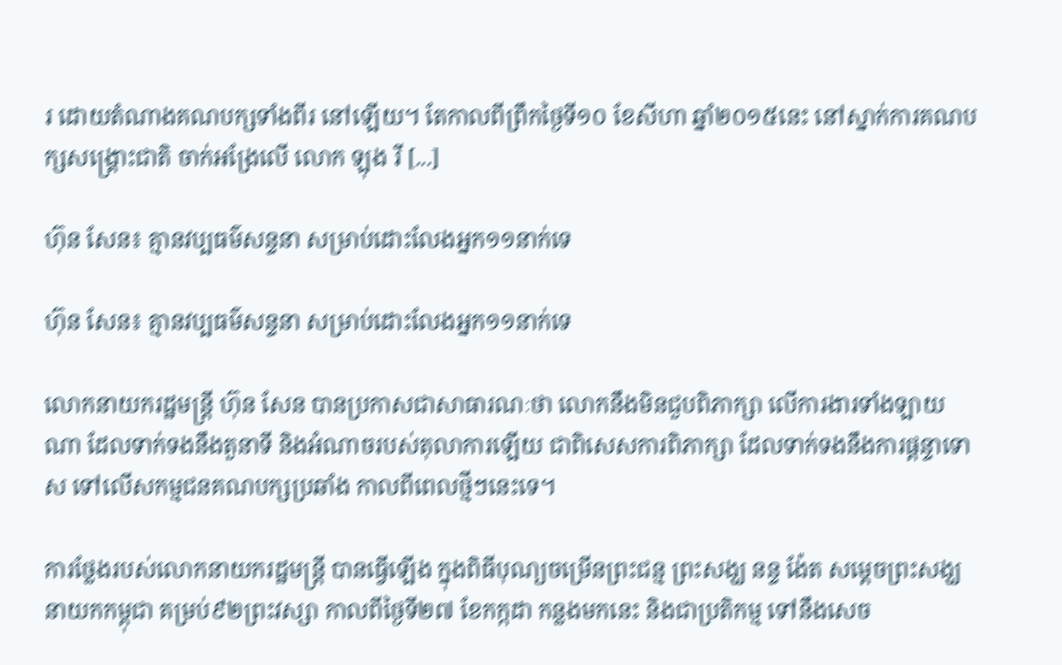រ ដោយតំណាងគណបក្សទាំងពីរ នៅឡើយ។ តែកាលពីព្រឹកថ្ងៃទី១០ ខែសីហា ឆ្នាំ២០១៥នេះ នៅស្នាក់ការគណបក្សសង្គ្រោះជាតិ ចាក់អង្រែលើ លោក ឡុង រី [...]

ហ៊ុន សែន៖ គ្មានវប្បធម៌សន្ទនា សម្រាប់ដោះលែងអ្នក១១នាក់ទេ

ហ៊ុន សែន៖ គ្មានវប្បធម៌សន្ទនា សម្រាប់ដោះលែងអ្នក១១នាក់ទេ

លោកនាយករដ្ឋមន្រ្តី ហ៊ុន សែន បានប្រកាសជាសាធារណៈថា លោកនឹងមិនជួបពិភាក្សា លើការងារទាំងឡាយណា ដែលទាក់ទងនឹងតួនាទី និងអំណាចរបស់តុលាការឡើយ ជាពិសេសការពិភាក្សា ដែលទាក់ទងនឹងការផ្ដន្ទាទោស ទៅលើសកម្មជនគណបក្សប្រឆាំង កាលពីពេលថ្មីៗនេះទេ។

ការថ្លែងរបស់លោកនាយករដ្ឋមន្រ្តី បានធ្វើឡើង ក្នុងពិធីបុណ្យចម្រើនព្រះជន្ម ព្រះសង្ឃ នន្ទ ង៉ែត សម្តេចព្រះសង្ឃនាយកកម្ពុជា គម្រប់៩២ព្រះវស្សា កាលពីថ្ងៃទី២៧ ខែកក្កដា កន្លងមកនេះ និងជាប្រតិកម្ម ទៅនឹងសេច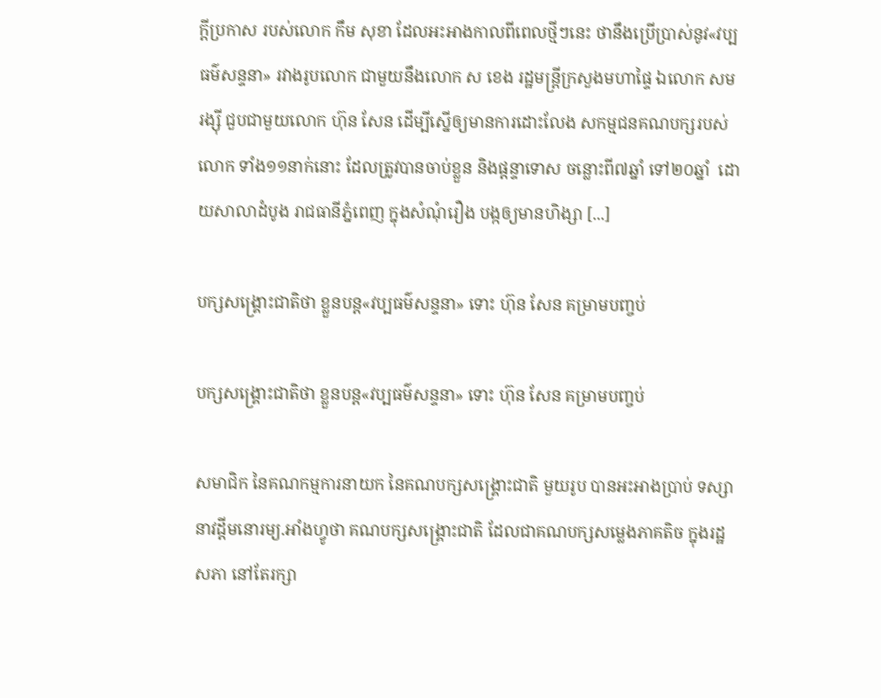ក្ដីប្រកាស របស់លោក កឹម សុខា ដែលអះអាងកាលពីពេលថ្មីៗនេះ ថានឹងប្រើប្រាស់នូវ«វប្បធម៌សន្ទនា» រវាងរូបលោក ជាមួយនឹងលោក ស ខេង រដ្ឋមន្រ្តីក្រសួងមហាផ្ទៃ ឯលោក សម រង្ស៊ី ជួបជាមួយលោក ហ៊ុន សែន ដើម្បីស្នើឲ្យមានការដោះលែង សកម្មជនគណបក្សរបស់លោក ទាំង១១នាក់នោះ ដែលត្រូវបានចាប់ខ្លួន និងផ្តន្ទាទោស ចន្លោះពី៧ឆ្នាំ ទៅ២០ឆ្នាំ  ដោយសាលាដំបូង រាជធានីភ្នំពេញ ក្នុងសំណុំរឿង បង្កឲ្យមានហិង្សា [...]

បក្សសង្គ្រោះជាតិថា ខ្លួនបន្ត«វប្បធម៌សន្ទនា» ទោះ ហ៊ុន សែន គម្រាមបញ្ចប់

បក្សសង្គ្រោះជាតិថា ខ្លួនបន្ត«វប្បធម៌សន្ទនា» ទោះ ហ៊ុន សែន គម្រាមបញ្ចប់

សមាជិក នៃគណកម្មការនាយក នៃគណបក្សសង្គ្រោះជាតិ មួយរូប បានអះអាងប្រាប់ ទស្សានាវដ្ដីមនោរម្យ.អាំងហ្វូថា គណបក្សសង្គ្រោះជាតិ ដែលជាគណបក្សសម្លេងភាគតិច ក្នុងរដ្ឋសភា នៅតែរក្សា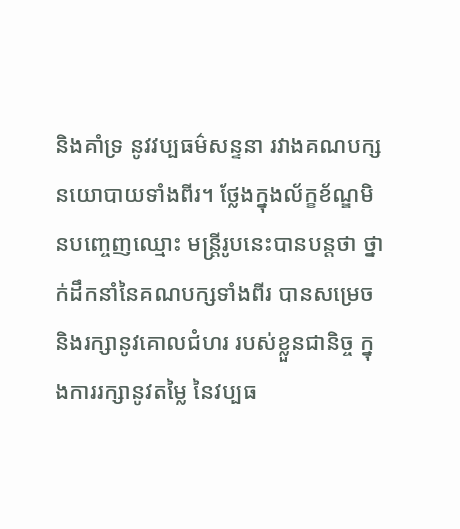និងគាំទ្រ នូវវប្បធម៌សន្ទនា រវាងគណបក្សនយោបាយទាំងពីរ។ ថ្លែងក្នុងល័ក្ខខ័ណ្ឌមិនបញ្ចេញឈ្មោះ មន្រ្តីរូបនេះបានបន្តថា ថ្នាក់ដឹកនាំនៃគណបក្សទាំងពីរ បានសម្រេច និងរក្សានូវគោលជំហរ របស់ខ្លួនជានិច្ច ក្នុងការរក្សានូវតម្លៃ នៃវប្បធ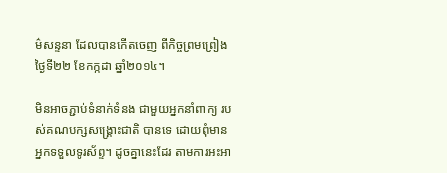ម៌សន្ទនា ដែលបានកើតចេញ ពីកិច្ចព្រមព្រៀង ថ្ងៃទី២២ ខែកក្កដា ឆ្នាំ២០១៤។

មិនអាចភ្ជាប់ទំនាក់ទំនង ជាមួយអ្នកនាំពាក្យ របស់គណបក្សសង្គ្រោះជាតិ បានទេ ដោយពុំមាន អ្នកទទួលទូរស័ព្ទ។ ដូចគ្នានេះដែរ តាមការអះអា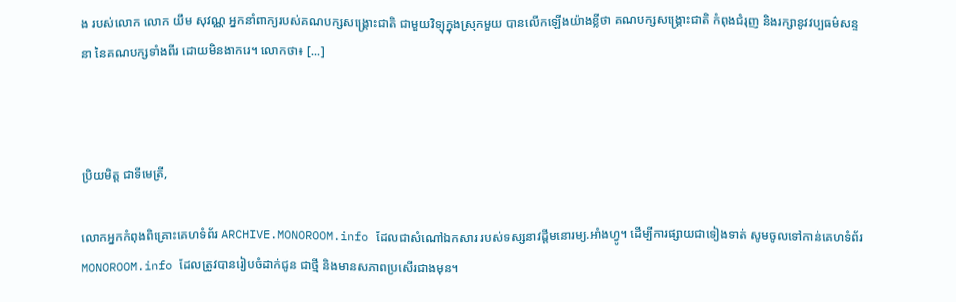ង របស់លោក លោក យឹម សុវណ្ណ អ្នកនាំពាក្យរបស់គណបក្សសង្គ្រោះជាតិ ជាមួយវិទ្យុក្នុងស្រុកមួយ បានលើកឡើងយ៉ាងខ្លីថា គណបក្សសង្គ្រោះជាតិ កំពុងជំរុញ និងរក្សានូវវប្បធម៌សន្ទនា នៃគណបក្សទាំងពីរ ដោយមិនងាករេ។ លោកថា៖ [...]



ប្រិយមិត្ត ជាទីមេត្រី,

លោកអ្នកកំពុងពិគ្រោះគេហទំព័រ ARCHIVE.MONOROOM.info ដែលជាសំណៅឯកសារ របស់ទស្សនាវដ្ដីមនោរម្យ.អាំងហ្វូ។ ដើម្បីការផ្សាយជាទៀងទាត់ សូមចូលទៅកាន់គេហទំព័រ MONOROOM.info ដែលត្រូវបានរៀបចំដាក់ជូន ជាថ្មី និងមានសភាពប្រសើរជាងមុន។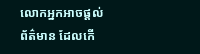លោកអ្នកអាចផ្ដល់ព័ត៌មាន ដែលកើ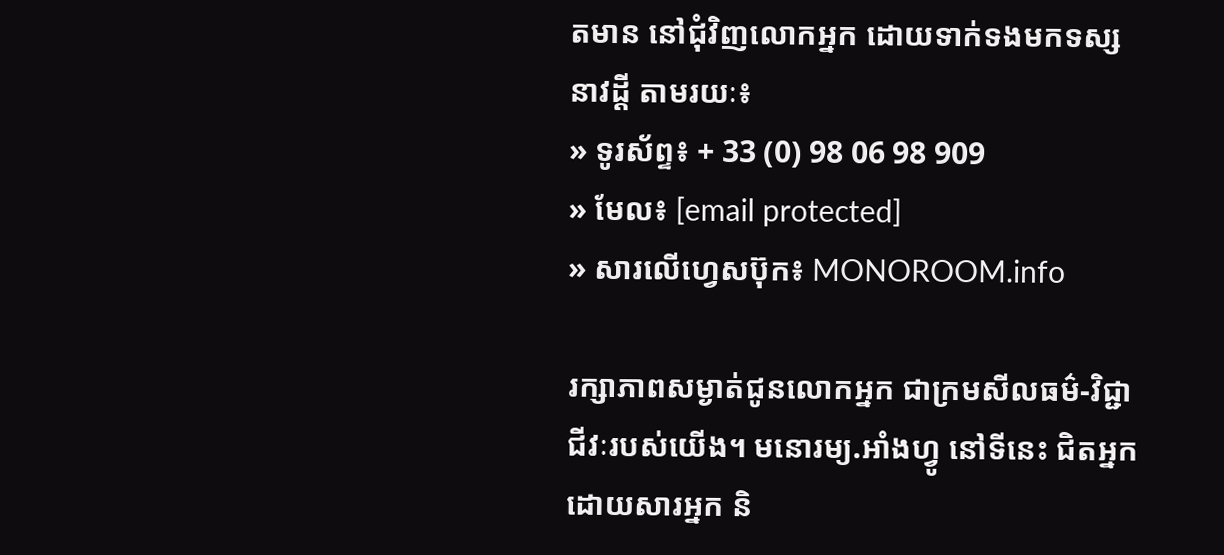តមាន នៅជុំវិញលោកអ្នក ដោយទាក់ទងមកទស្សនាវដ្ដី តាមរយៈ៖
» ទូរស័ព្ទ៖ + 33 (0) 98 06 98 909
» មែល៖ [email protected]
» សារលើហ្វេសប៊ុក៖ MONOROOM.info

រក្សាភាពសម្ងាត់ជូនលោកអ្នក ជាក្រមសីលធម៌-វិជ្ជាជីវៈរបស់យើង។ មនោរម្យ.អាំងហ្វូ នៅទីនេះ ជិតអ្នក ដោយសារអ្នក និ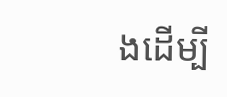ងដើម្បី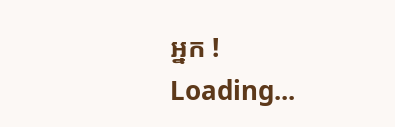អ្នក !
Loading...